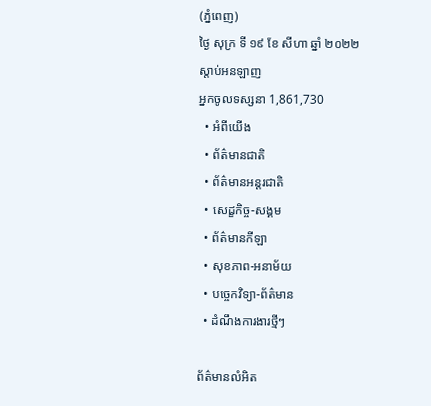(ភ្នំពេញ)
ថ្ងៃ សុក្រ ទី ១៩ ខែ សីហា ឆ្នាំ ២០២២
ស្តាប់អនឡាញ
អ្នកចូលទស្សនា 1,861,730
  • អំពីយើង
  • ព័ត៌មានជាតិ
  • ព័ត៌មានអន្តរជាតិ
  • សេដ្ខកិច្ច-សង្គម
  • ព័ត៌មានកីឡា
  • សុខភាព-អនាម័យ
  • បច្ចេកវិទ្យា-ព័ត៌មាន
  • ដំណឹងការងារថ្មីៗ

ព័ត៌មានលំអិត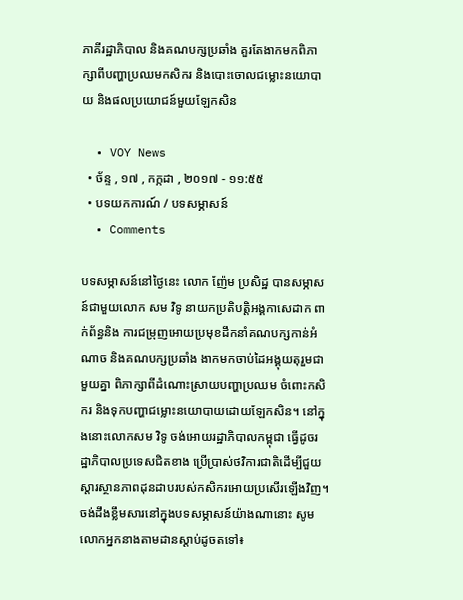ភាគីរដ្ឋាភិបាល និងគណបក្សប្រឆាំង គួរតែងាកមកពិភាក្សាពីបញ្ហាប្រឈមកសិករ និងបោះចោលជម្លោះនយោបាយ និងផលប្រយោជន៍មួយឡែកសិន

  • VOY News
  • ច័ន្ទ , ១៧ , កក្កដា , ២០១៧ - ១១:៥៥
  • បទយកការណ៍ / បទសម្ភាសន៍
  • Comments

បទសម្ភាសន៍នៅថ្ងៃនេះ លោក ញ៉ែម ប្រសិដ្ឋ បានសម្ភាសន៍ជាមួយលោក សម វិទូ នាយកប្រតិបត្តិអង្គកាសេដាក ពាក់ព័ន្ធនិង ការជម្រុញអោយប្រមុខដឹកនាំគណបក្សកាន់អំណាច និងគណបក្សប្រឆាំង ងាកមកចាប់ដៃអង្គុយតុរួមជាមួយគ្នា ពិភាក្សាពីដំណោះស្រាយបញ្ហាប្រឈម ចំពោះកសិករ និងទុកបញ្ហាជម្លោះនយោបាយដោយឡែកសិន។ នៅក្នុងនោះលោកសម វិទូ ចង់អោយរដ្ឋាភិបាលកម្ពុជា ធ្វើដូចរដ្ឋាភិបាលប្រទេសជិតខាង ប្រើប្រាស់ថវិការជាតិដើម្បីជួយស្តារស្ថានភាពដុនដាបរបស់កសិករអោយប្រសើរឡើងវិញ។ ចង់ដឹងខ្លឹមសារនៅក្នុងបទសម្ភាសន៍យ៉ាងណានោះ សូមលោកអ្នកនាងតាមដានស្តាប់ដូចតទៅ៖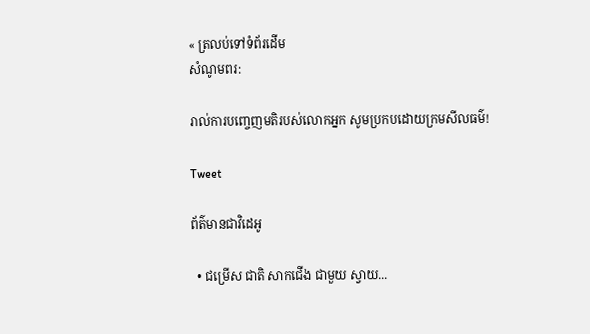« ត្រលប់ទៅទំព័រដើម
សំណូមពរ:

រាល់ការបញ្ចេញមតិរបស់លោកអ្នក សូមប្រកបដោយក្រមសីលធម៌!

Tweet

ព័ត៌មានជាវិដេអូ

  • ជម្រើស ជាតិ សាកជើង ជាមួយ ស្វាយ...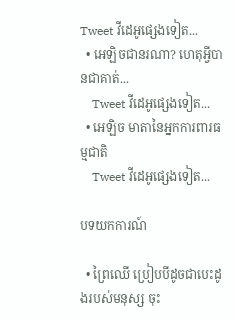Tweet វីដេអូផ្សេងទៀត...
  • អេឡិចជានរណា? ហេតុអ្វីបានជាគាត់...
    Tweet វីដេអូផ្សេងទៀត...
  • អេឡិច មាតានៃអ្នកការពារធម្មជាតិ
    Tweet វីដេអូផ្សេងទៀត...

បទយកការណ៍

  • ព្រៃឈើ ប្រៀបបីដូចជាបេះដូងរបស់មនុស្ស ចុះ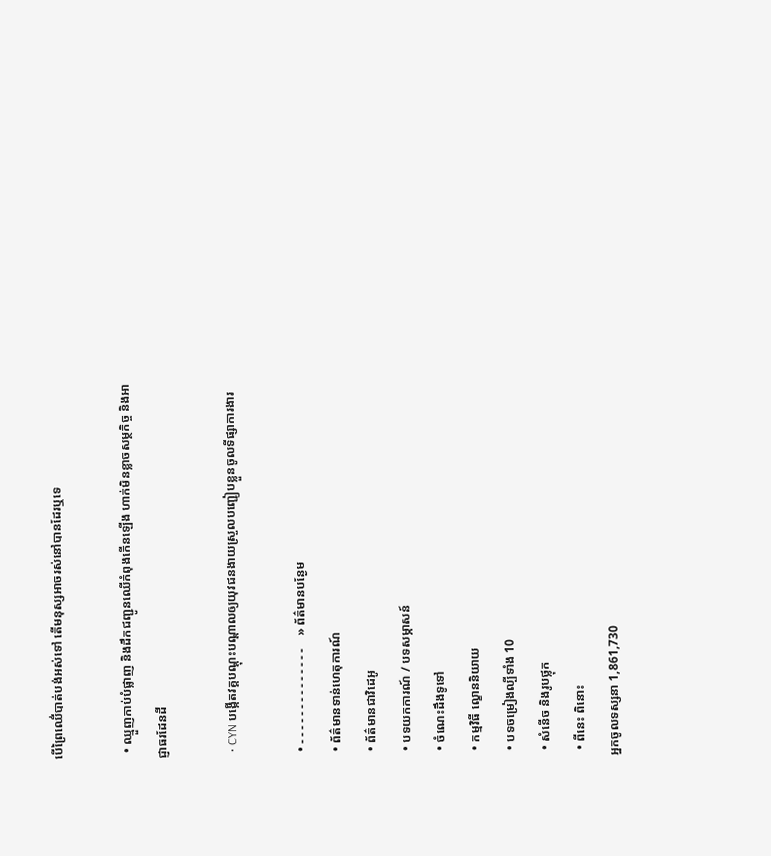បើព្រៃឈើ់បាត់បង់អស់ទៅ តើមនុស្សអាចរស់នៅបានដែរឬទេ

  • ឈ្មួញកាប់បំផ្លាញ និងដឹកជញ្ជូនឈើកំពុងកើនឡើង ហាក់មិនខ្លាចសម្ថកិច្ច និងអាជ្ញាធរដែនដី

  • CYN បង្កើតវគ្គបណ្តុះបណ្តាលឲ្យយុវជនងាយស្រួលបញ្ជៀបខ្លួនចូលទីផ្សាការងារ

  • - - - - - - - - - - - - - -    » ព័ត៌មានបន្ងែម
  • ព័ត៌មានទាន់ហេតុការណ៍
  • ព័ត៌មានជាវិដេអូ
  • បទយកការណ៍ / បទសម្ភាសន៍
  • ចំណេះដឹងទូទៅ
  • កម្មវិធី ល្ខោននិយាយ
  • បទចម្រៀងល្បីទាំង 10
  • សំនើច និងរូបថ្លុក
  • ពីនេះ ពិនោះ
អ្នកចូលទស្សនា 1,861,730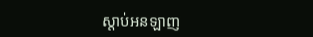ស្តាប់អនឡាញ